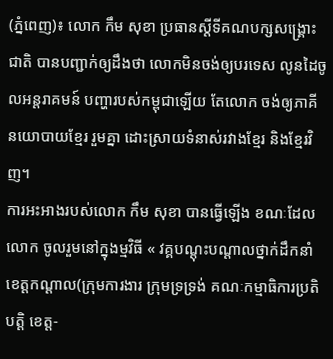(ភ្នំពេញ)៖ លោក កឹម សុខា ប្រធានស្តីទីគណបក្សសង្រ្គោះជាតិ បានបញ្ជាក់ឲ្យដឹងថា លោកមិនចង់ឲ្យបរទេស លូនដៃចូលអន្តរាគមន៍ បញ្ហារបស់កម្ពុជាឡើយ តែលោក ចង់ឲ្យភាគីនយោបាយខ្មែរ រួមគ្នា ដោះស្រាយទំនាស់រវាងខ្មែរ និងខ្មែរវិញ។
ការអះអាងរបស់លោក កឹម សុខា បានធ្វើឡើង ខណៈដែលលោក ចូលរួមនៅក្នុងម្មវិធី « វគ្គបណ្ដុះបណ្ដាលថ្នាក់ដឹកនាំ ខេត្តកណ្ដាល(ក្រុមការងារ ក្រុមទ្រទ្រង់ គណៈកម្មាធិការប្រតិបត្ដិ ខេត្ត-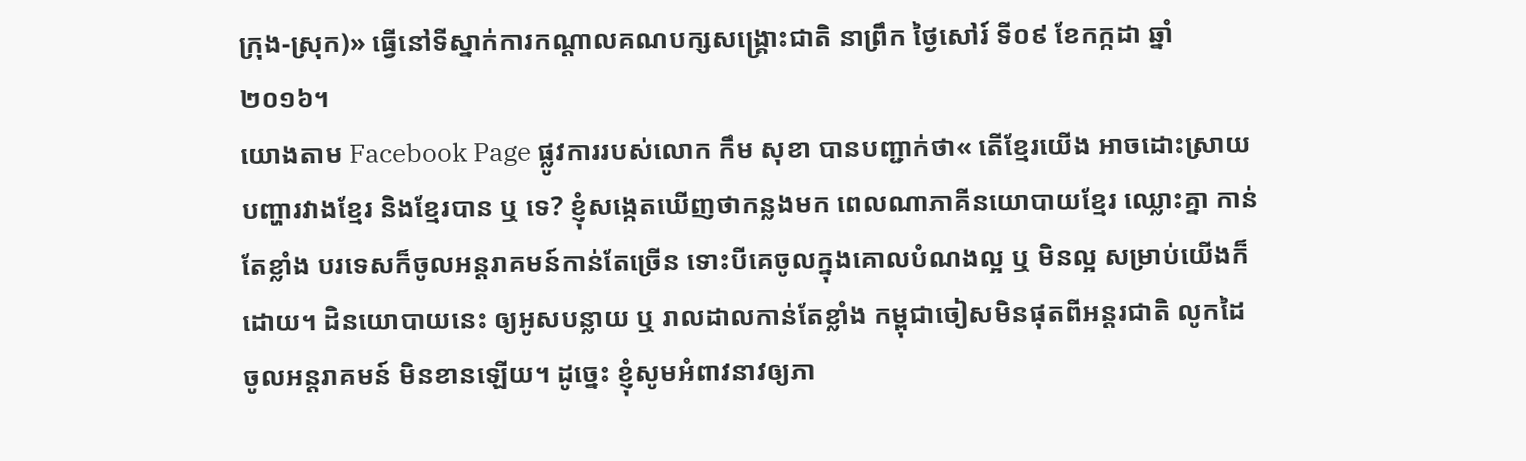ក្រុង-ស្រុក)» ធ្វើនៅទីស្នាក់ការកណ្ដាលគណបក្សសង្គ្រោះជាតិ នាព្រឹក ថ្ងៃសៅរ៍ ទី០៩ ខែកក្កដា ឆ្នាំ២០១៦។
យោងតាម Facebook Page ផ្លូវការរបស់លោក កឹម សុខា បានបញ្ជាក់ថា« តើខ្មែរយើង អាចដោះស្រាយបញ្ហារវាងខ្មែរ និងខ្មែរបាន ឬ ទេ? ខ្ញុំសង្កេតឃើញថាកន្លងមក ពេលណាភាគីនយោបាយខ្មែរ ឈ្លោះគ្នា កាន់តែខ្លាំង បរទេសក៏ចូលអន្ដរាគមន៍កាន់តែច្រើន ទោះបីគេចូលក្នុងគោលបំណងល្អ ឬ មិនល្អ សម្រាប់យើងក៏ដោយ។ ដិនយោបាយនេះ ឲ្យអូសបន្លាយ ឬ រាលដាលកាន់តែខ្លាំង កម្ពុជាចៀសមិនផុតពីអន្ដរជាតិ លូកដៃចូលអន្ដរាគមន៍ មិនខានឡើយ។ ដូច្នេះ ខ្ញុំសូមអំពាវនាវឲ្យភា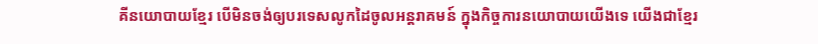គីនយោបាយខ្មែរ បើមិនចង់ឲ្យបរទេសលូកដៃចូលអន្ដរាគមន៍ ក្នុងកិច្ចការនយោបាយយើងទេ យើងជាខ្មែរ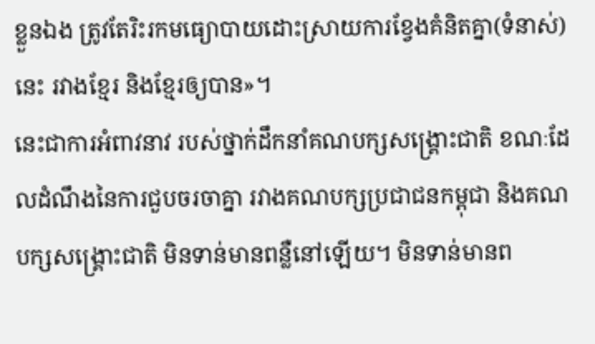ខ្លួនឯង ត្រូវតែរិះរកមធ្យោបាយដោះស្រាយការខ្វែងគំនិតគ្នា(ទំនាស់)នេះ រវាងខ្មែរ និងខ្មែរឲ្យបាន»។
នេះជាការអំពាវនាវ របស់ថ្នាក់ដឹកនាំគណបក្សសង្រ្គោះជាតិ ខណៈដែលដំណឹងនៃការជួបចរចាគ្នា រវាងគណបក្សប្រជាជនកម្ពុជា និងគណបក្សសង្រ្គោះជាតិ មិនទាន់មានពន្លឺនៅឡើយ។ មិនទាន់មានព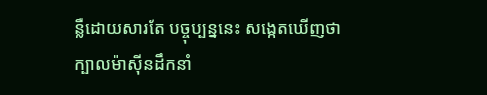ន្លឺដោយសារតែ បច្ចុប្បន្ននេះ សង្កេតឃើញថា ក្បាលម៉ាស៊ីនដឹកនាំ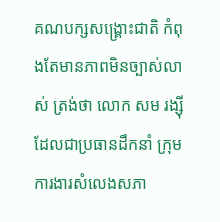គណបក្សសង្រ្គោះជាតិ កំពុងតែមានភាពមិនច្បាស់លាស់ ត្រង់ថា លោក សម រង្ស៊ី ដែលជាប្រធានដឹកនាំ ក្រុមការងារសំលេងសភា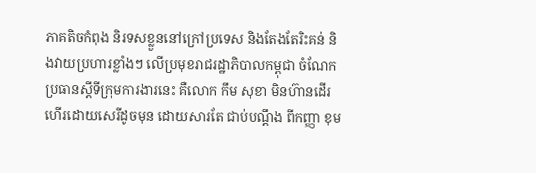ភាគតិចកំពុង និរទសខ្លួននៅក្រៅប្រទេស និងតែងតែរិះគន់ និងវាយប្រហារខ្លាំងៗ លើប្រមុខរាជរដ្ឋាភិបាលកម្ពុជា ចំណែកប្រធានស្តីទីក្រុមការងារនេះ គឺលោក កឹម សុខា មិនហ៊ានដើរហើរដោយសេរីដូចមុន ដោយសារតែ ជាប់បណ្តឹង ពីកញ្ញា ខុម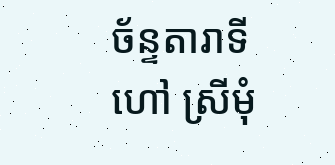ច័ន្ទតារាទី ហៅ ស្រីមុំ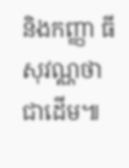និងកញ្ញា ធី សុវណ្ណថា ជាដើម៕